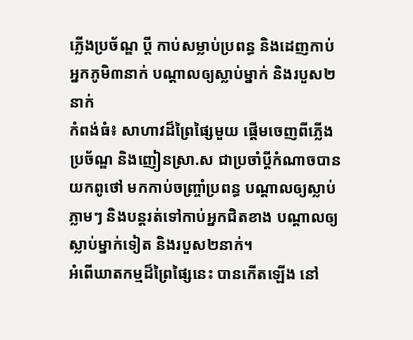ភ្លើងប្រច័ណ្ឌ ប្ដី កាប់សម្លាប់ប្រពន្ធ និងដេញកាប់អ្នកភូមិ៣នាក់ បណ្ដាលឲ្យស្លាប់ម្នាក់ និងរបួស២នាក់
កំពង់ធំ៖ សាហាវដ៏ព្រៃផ្សៃមួយ ផ្តើមចេញពីភ្លើងប្រច័ណ្ឌ និងញៀនស្រា.ស ជាប្រចាំប្តីកំណាចបានយកពូថៅ មកកាប់ចញ្រ្ចាំប្រពន្ធ បណ្តាលឲ្យស្លាប់ភ្លាមៗ និងបន្តរត់ទៅកាប់អ្នកជិតខាង បណ្តាលឲ្យស្លាប់ម្នាក់ទៀត និងរបួស២នាក់។
អំពើឃាតកម្មដ៏ព្រៃផ្សៃនេះ បានកើតឡើង នៅ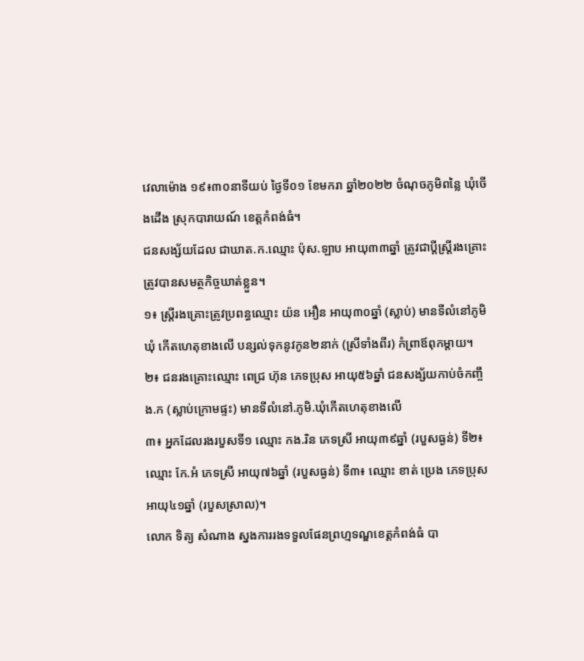វេលាម៉ោង ១៩៖៣០នាទីយប់ ថ្ងៃទី០១ ខែមករា ឆ្នាំ២០២២ ចំណុចភូមិពន្លៃ ឃុំចើងដើង ស្រុកបារាយណ៍ ខេត្តកំពង់ធំ។
ជនសង្ស័យដែល ជាឃាត.ក.ឈ្មោះ ប៉ុស.ឡាប អាយុ៣៣ឆ្នាំ ត្រូវជាប្តីស្រ្តីរងគ្រោះ ត្រូវបានសមត្ថកិច្ចឃាត់ខ្លួន។
១៖ ស្រ្តីរងគ្រោះត្រូវប្រពន្ធឈ្មោះ យ៉ន អឿន អាយុ៣០ឆ្នាំ (ស្លាប់) មានទីលំនៅភូមិ ឃុំ កើតហេតុខាងលើ បន្សល់ទុកនូវកូន២នាក់ (ស្រីទាំងពីរ) កំព្រាឪពុកម្តាយ។
២៖ ជនរងគ្រោះឈ្មោះ ពេជ្រ ហ៊ុន ភេទប្រុស អាយុ៥៦ឆ្នាំ ជនសង្ស័យកាប់ចំកញ្ចឹង.ក (ស្លាប់ក្រោមផ្ទះ) មានទីលំនៅ.ភូមិ.ឃុំកើតហេតុខាងលើ
៣៖ អ្នកដែលរងរបួសទី១ ឈ្មោះ កង.រិន ភេទស្រី អាយុ៣៩ឆ្នាំ (របួសធ្ងន់) ទី២៖ ឈ្មោះ កែ.អំ ភេទស្រី អាយុ៧៦ឆ្នាំ (របួសធ្ងន់) ទី៣៖ ឈ្មោះ ខាត់ ប្រេង ភេទប្រុសអាយុ៤១ឆ្នាំ (របួសស្រាល)។
លោក ទិត្យ សំណាង ស្នងការរងទទួលផែនព្រហ្មទណ្ឌខេត្តកំពង់ធំ បា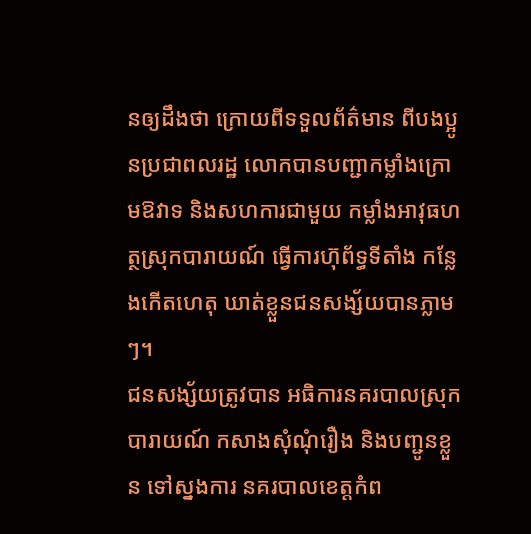នឲ្យដឹងថា ក្រោយពីទទួលព័ត៌មាន ពីបងប្អូនប្រជាពលរដ្ឋ លោកបានបញ្ជាកម្លាំងក្រោមឱវាទ និងសហការជាមួយ កម្លាំងអាវុធហត្ថស្រុកបារាយណ៍ ធ្វើការហ៊ុព័ទ្ធទីតាំង កន្លែងកើតហេតុ ឃាត់ខ្លួនជនសង្ស័យបានភ្លាមៗ។
ជនសង្ស័យត្រូវបាន អធិការនគរបាលស្រុកបារាយណ៍ កសាងសុំណុំរឿង និងបញ្ជូនខ្លួន ទៅស្នងការ នគរបាលខេត្តកំព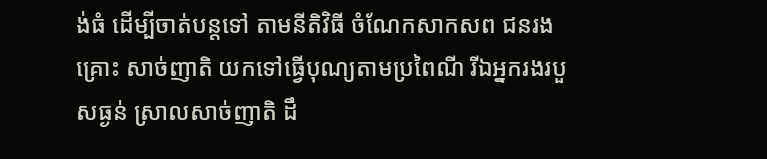ង់ធំ ដើម្បីចាត់បន្តទៅ តាមនីតិវិធី ចំណែកសាកសព ជនរងគ្រោះ សាច់ញាតិ យកទៅធ្វើបុណ្យតាមប្រពៃណី រីឯអ្នករងរបួសធ្ងន់ ស្រាលសាច់ញាតិ ដឹ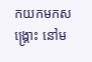កយកមកសង្រ្គោះ នៅម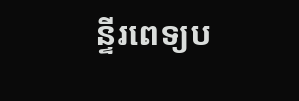ន្ទីរពេទ្យប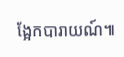ង្អែកបារាយណ៍៕